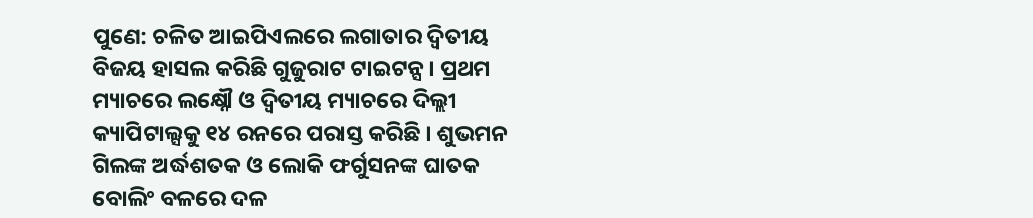ପୁଣେ: ଚଳିତ ଆଇପିଏଲରେ ଲଗାତାର ଦ୍ବିତୀୟ ବିଜୟ ହାସଲ କରିଛି ଗୁଜୁରାଟ ଟାଇଟନ୍ସ । ପ୍ରଥମ ମ୍ୟାଚରେ ଲକ୍ଷ୍ନୌ ଓ ଦ୍ବିତୀୟ ମ୍ୟାଚରେ ଦିଲ୍ଲୀ କ୍ୟାପିଟାଲ୍ସକୁ ୧୪ ରନରେ ପରାସ୍ତ କରିଛି । ଶୁଭମନ ଗିଲଙ୍କ ଅର୍ଦ୍ଧଶତକ ଓ ଲୋକି ଫର୍ଗୁସନଙ୍କ ଘାତକ ବୋଲିଂ ବଳରେ ଦଳ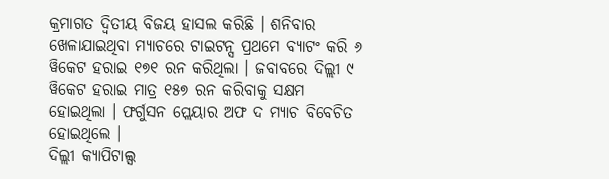କ୍ରମାଗତ ଦ୍ବିତୀୟ ବିଜୟ ହାସଲ କରିଛି । ଶନିବାର ଖେଳାଯାଇଥିବା ମ୍ୟାଚରେ ଟାଇଟନ୍ସ ପ୍ରଥମେ ବ୍ୟାଟଂ କରି ୬ ୱିକେଟ ହରାଇ ୧୭୧ ରନ କରିଥିଲା । ଜବାବରେ ଦିଲ୍ଲୀ ୯ ୱିକେଟ ହରାଇ ମାତ୍ର ୧୫୭ ରନ କରିବାକୁ ସକ୍ଷମ ହୋଇଥିଲା । ଫର୍ଗୁସନ ପ୍ଲେୟାର ଅଫ ଦ ମ୍ୟାଚ ବିବେଚିତ ହୋଇଥିଲେ ।
ଦିଲ୍ଲୀ କ୍ୟାପିଟାଲ୍ସ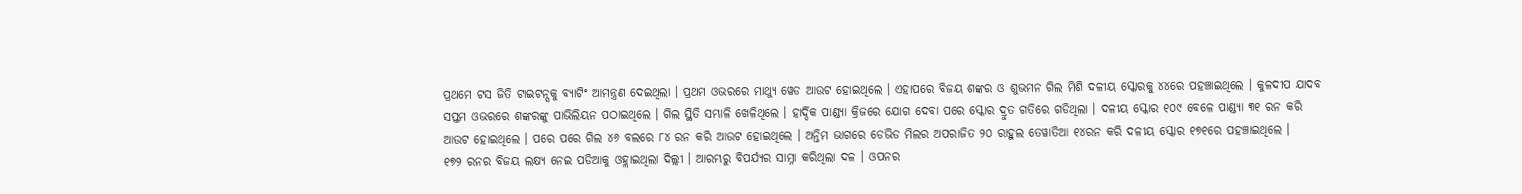ପ୍ରଥମେ ଟସ ଜିତି ଟାଇଟନ୍ସକୁ ବ୍ୟାଟିଂ ଆମନ୍ତ୍ରଣ ଦେଇଥିଲା । ପ୍ରଥମ ଓଭରରେ ମାଥ୍ୟୁ ୱେଡ ଆଉଟ ହୋଇଥିଲେ । ଏହାପରେ ବିଜୟ ଶଙ୍କର ଓ ଶୁଭମନ ଗିଲ ମିଶି ଦଳୀୟ ସ୍କୋରକୁ ୪୪ରେ ପହଞ୍ଚାଇଥିଲେ । କୁଳଦୀପ ଯାଦବ ସପ୍ତମ ଓଭରରେ ଶଙ୍କରଙ୍କୁ ପାଭିଲିୟନ ପଠାଇଥିଲେ । ଗିଲ ସ୍ଥିତି ସମ୍ଭାଳି ଖେଳିଥିଲେ । ହାର୍ଦ୍ଦିକ ପାଣ୍ଡ୍ୟା କ୍ରିଜରେ ଯୋଗ ଦେବା ପରେ ସ୍କୋର ଦ୍ରୁତ ଗତିରେ ଗଡିଥିଲା । ଦଳୀୟ ସ୍କୋର ୧୦୯ ବେଳେ ପାଣ୍ଡ୍ୟା ୩୧ ରନ କରି ଆଉଟ ହୋଇଥିଲେ । ପରେ ପରେ ଗିଲ ୪୬ ବଲରେ ୮୪ ରନ କରି ଆଉଟ ହୋଇଥିଲେ । ଅନ୍ତିମ ଭାଗରେ ଡେଭିଡ ମିଲର ଅପରାଜିତ ୨୦ ରାହୁଲ ତେୱାତିଆ ୧୪ରନ କରି ଦଳୀୟ ସ୍କୋର ୧୭୧ରେ ପହଞ୍ଚାଇଥିଲେ ।
୧୭୨ ରନର ବିଜୟ ଲକ୍ଷ୍ୟ ନେଇ ପଡିଆକୁ ଓହ୍ଲାଇଥିଲା ଦିଲ୍ଲୀ । ଆରମ୍ଭରୁ ବିପର୍ଯ୍ୟର ସାମ୍ନା କରିଥିଲା ଦଳ । ଓପନର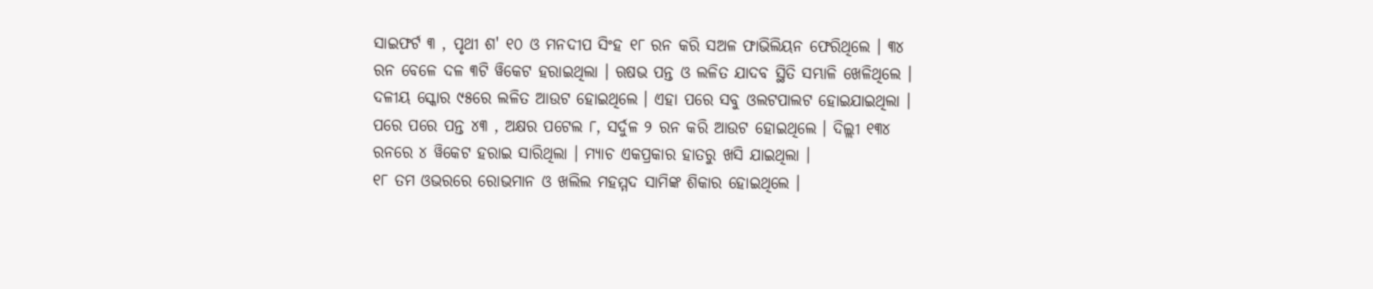ସାଇଫର୍ଟ ୩ , ପୃଥୀ ଶ' ୧୦ ଓ ମନଦୀପ ସିଂହ ୧୮ ରନ କରି ସଅଳ ଫାଭିଲିୟନ ଫେରିଥିଲେ । ୩୪ ରନ ବେଳେ ଦଳ ୩ଟି ୱିକେଟ ହରାଇଥିଲା । ଋଷଭ ପନ୍ତ ଓ ଲଳିତ ଯାଦବ ସ୍ଥିତି ସମ୍ଭାଳି ଖେଳିଥିଲେ । ଦଳୀୟ ସ୍କୋର ୯୫ରେ ଲଳିତ ଆଉଟ ହୋଇଥିଲେ । ଏହା ପରେ ସବୁ ଓଲଟପାଲଟ ହୋଇଯାଇଥିଲା । ପରେ ପରେ ପନ୍ତ ୪୩ , ଅକ୍ଷର ପଟେଲ ୮, ସର୍ଦୁଳ ୨ ରନ କରି ଆଉଟ ହୋଇଥିଲେ । ଦିଲ୍ଲୀ ୧୩୪ ରନରେ ୪ ୱିକେଟ ହରାଇ ସାରିଥିଲା । ମ୍ୟାଚ ଏକପ୍ରକାର ହାତରୁ ଖସି ଯାଇଥିଲା ।
୧୮ ତମ ଓଭରରେ ରୋଭମାନ ଓ ଖଲିଲ ମହମ୍ମଦ ସାମିଙ୍କ ଶିକାର ହୋଇଥିଲେ ।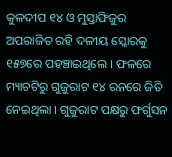କୁଳଦୀପ ୧୪ ଓ ମୁସ୍ତାଫିଜୁର ଅପରାଜିତ ରହି ଦଳୀୟ ସ୍କୋରକୁ ୧୫୭ରେ ପହଞ୍ଚାଇଥିଲେ । ଫଳରେ ମ୍ୟାଚଟିରୁ ଗୁଜୁରାଟ ୧୪ ରନରେ ଜିତି ନେଇଥିଲା । ଗୁଜୁରାଟ ପକ୍ଷରୁ ଫର୍ଗୁସନ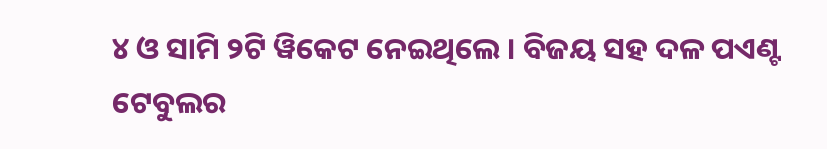୪ ଓ ସାମି ୨ଟି ୱିକେଟ ନେଇଥିଲେ । ବିଜୟ ସହ ଦଳ ପଏଣ୍ଟ ଟେବୁଲର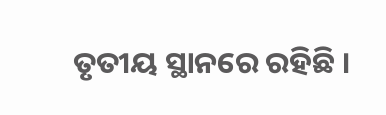ତୃତୀୟ ସ୍ଥାନରେ ରହିଛି ।